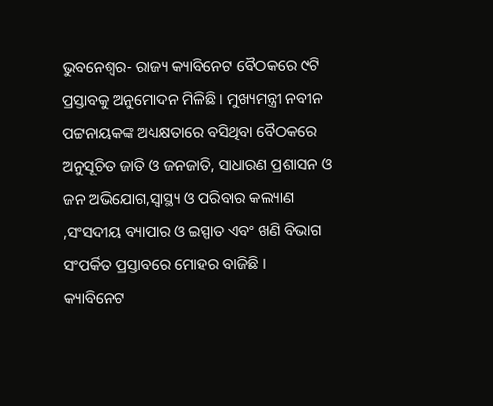ଭୁବନେଶ୍ୱର- ରାଜ୍ୟ କ୍ୟାବିନେଟ ବୈଠକରେ ୯ଟି ପ୍ରସ୍ତାବକୁ ଅନୁମୋଦନ ମିଳିଛି । ମୁଖ୍ୟମନ୍ତ୍ରୀ ନବୀନ ପଟ୍ଟନାୟକଙ୍କ ଅଧ୍ୟକ୍ଷତାରେ ବସିଥିବା ବୈଠକରେ ଅନୁସୂଚିତ ଜାତି ଓ ଜନଜାତି, ସାଧାରଣ ପ୍ରଶାସନ ଓ ଜନ ଅଭିଯୋଗ,ସ୍ୱାସ୍ଥ୍ୟ ଓ ପରିବାର କଲ୍ୟାଣ ,ସଂସଦୀୟ ବ୍ୟାପାର ଓ ଇସ୍ପାତ ଏବଂ ଖଣି ବିଭାଗ ସଂପର୍କିତ ପ୍ରସ୍ତାବରେ ମୋହର ବାଜିଛି ।
କ୍ୟାବିନେଟ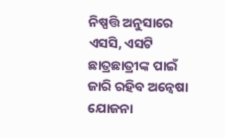ନିଷ୍ପତ୍ତି ଅନୁସାରେ ଏସସି, ଏସଟି ଛାତ୍ରଛାତ୍ରୀଙ୍କ ପାଇଁ ଜାରି ରହିବ ଅନ୍ୱେଷା ଯୋଜନା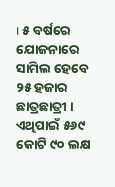। ୫ ବର୍ଷରେ ଯୋଜନାରେ ସାମିଲ ହେବେ ୨୫ ହଜାର ଛାତ୍ରଛାତ୍ରୀ । ଏଥିପାଇଁ ୫୬୯ କୋଟି ୯୦ ଲକ୍ଷ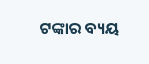ଟଙ୍କାର ବ୍ୟୟ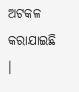ଅଟକଳ କରାଯାଇଛି ।